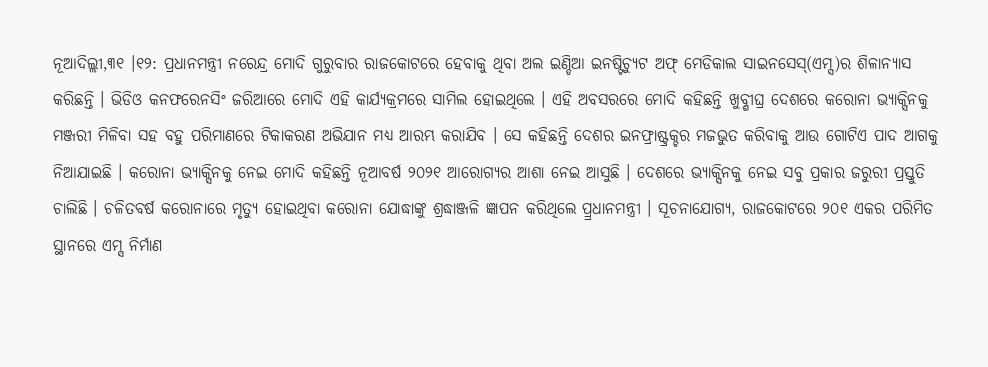ନୂଆଦିଲ୍ଲୀ,୩୧ ।୧୨: ପ୍ରଧାନମନ୍ତ୍ରୀ ନରେନ୍ଦ୍ର ମୋଦି ଗୁରୁବାର ରାଜକୋଟରେ ହେବାକୁ ଥିବା ଅଲ ଇଣ୍ଡିଆ ଇନଷ୍ଟିଚ୍ୟୁଟ ଅଫ୍ ମେଡିକାଲ ସାଇନସେସ୍(ଏମ୍ସ)ର ଶିଳାନ୍ୟାସ କରିଛନ୍ତି । ଭିଡିଓ କନଫରେନସିଂ ଜରିଆରେ ମୋଦି ଏହି କାର୍ଯ୍ୟକ୍ରମରେ ସାମିଲ ହୋଇଥିଲେ । ଏହି ଅବସରରେ ମୋଦି କହିଛନ୍ତି ଖୁବ୍ଶୀଘ୍ର ଦେଶରେ କରୋନା ଭ୍ୟାକ୍ସିନକୁ ମଞ୍ଜରୀ ମିଳିବା ସହ ବହୁ ପରିମାଣରେ ଟିକାକରଣ ଅଭିଯାନ ମଧ୍ୟ ଆରମ୍ଭ କରାଯିବ । ସେ କହିଛନ୍ତି ଦେଶର ଇନଫ୍ରାଷ୍ଟ୍ରକ୍ଚର ମଜଭୁତ କରିବାକୁ ଆଉ ଗୋଟିଏ ପାଦ ଆଗକୁ ନିଆଯାଇଛି । କରୋନା ଭ୍ୟାକ୍ସିନକୁ ନେଇ ମୋଦି କହିଛନ୍ତି ନୂଆବର୍ଷ ୨୦୨୧ ଆରୋଗ୍ୟର ଆଶା ନେଇ ଆସୁଛି । ଦେଶରେ ଭ୍ୟାକ୍ସିନକୁ ନେଇ ସବୁ ପ୍ରକାର ଜରୁରୀ ପ୍ରସ୍ତୁତି ଚାଲିଛି । ଚଳିତବର୍ଷ କରୋନାରେ ମୃତ୍ୟୁ ହୋଇଥିବା କରୋନା ଯୋଦ୍ଧାଙ୍କୁ ଶ୍ରଦ୍ଧାଞ୍ଜଳି ଜ୍ଞାପନ କରିଥିଲେ ପ୍ର୍ରଧାନମନ୍ତ୍ରୀ । ସୂଚନାଯୋଗ୍ୟ, ରାଜକୋଟରେ ୨୦୧ ଏକର ପରିମିତ ସ୍ଥାନରେ ଏମ୍ସ ନିର୍ମାଣ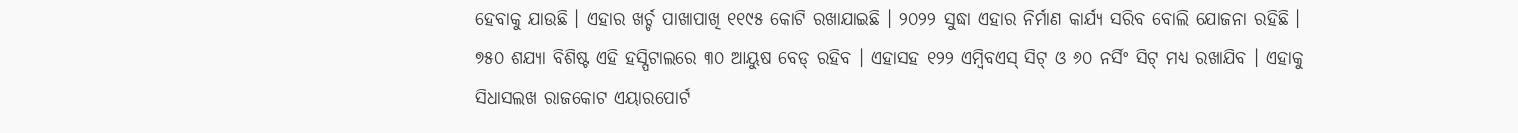ହେବାକୁ ଯାଉଛି । ଏହାର ଖର୍ଚ୍ଚ ପାଖାପାଖି ୧୧୯୫ କୋଟି ରଖାଯାଇଛି । ୨୦୨୨ ସୁଦ୍ଧା ଏହାର ନିର୍ମାଣ କାର୍ଯ୍ୟ ସରିବ ବୋଲି ଯୋଜନା ରହିଛି । ୭୫୦ ଶଯ୍ୟା ବିଶିଷ୍ଟ ଏହି ହସ୍ପିଟାଲରେ ୩୦ ଆୟୁଷ ବେଡ୍ ରହିବ । ଏହାସହ ୧୨୨ ଏମ୍ବିବଏସ୍ ସିଟ୍ ଓ ୬୦ ନର୍ସିଂ ସିଟ୍ ମଧ୍ୟ ରଖାଯିବ । ଏହାକୁ ସିଧାସଲଖ ରାଜକୋଟ ଏୟାରପୋର୍ଟ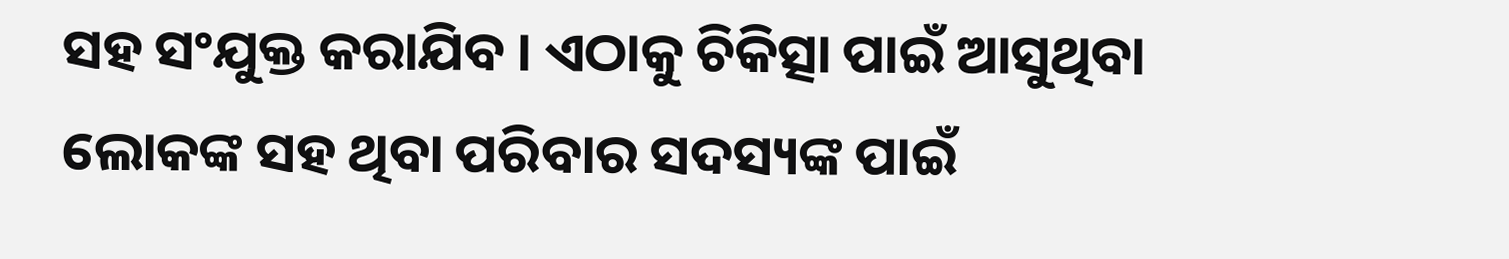ସହ ସଂଯୁକ୍ତ କରାଯିବ । ଏଠାକୁ ଚିକିତ୍ସା ପାଇଁ ଆସୁଥିବା ଲୋକଙ୍କ ସହ ଥିବା ପରିବାର ସଦସ୍ୟଙ୍କ ପାଇଁ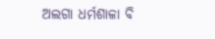ଅଲଗା ଧର୍ମଶାଳା ବି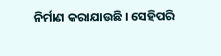ନିର୍ମାଣ କରାଯାଉଛି । ସେହିପରି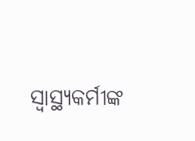ସ୍ୱାସ୍ଥ୍ୟକର୍ମୀଙ୍କ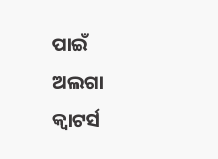ପାଇଁ ଅଲଗା କ୍ୱାଟର୍ସ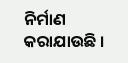ନିର୍ମାଣ କରାଯାଉଛି ।